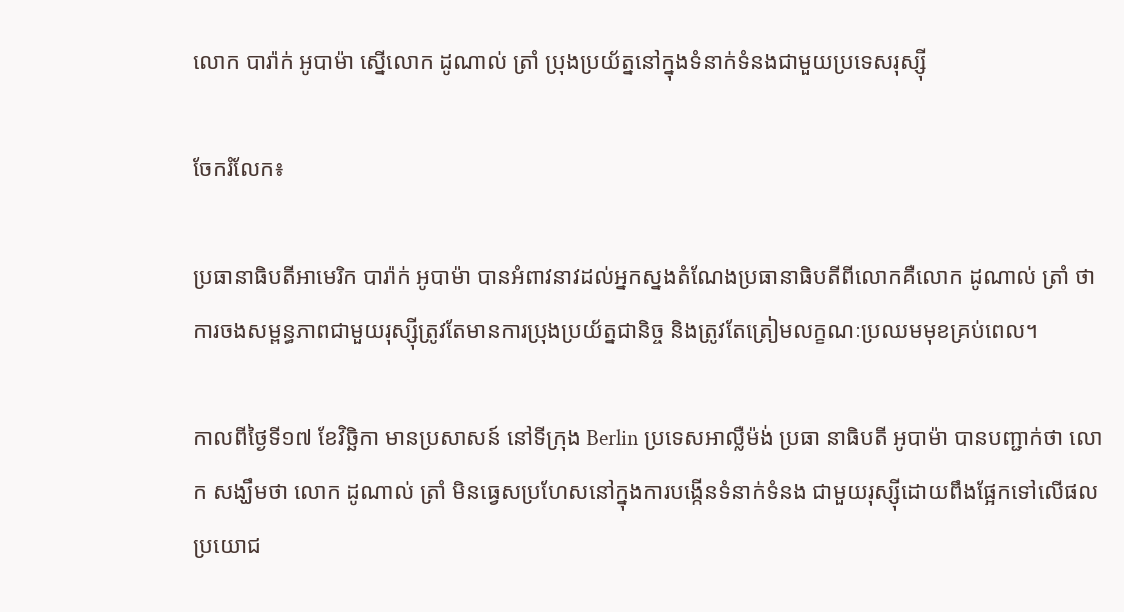លោក បារ៉ាក់ អូបាម៉ា ស្នើលោក ដូណាល់ ត្រាំ ប្រុងប្រយ័ត្ននៅក្នុងទំនាក់ទំនងជាមួយប្រទេសរុស្ស៊ី

ចែករំលែក៖

ប្រធានាធិបតីអាមេរិក បារ៉ាក់ អូបាម៉ា បានអំពាវនាវដល់អ្នកស្នងតំណែងប្រធានាធិបតីពីលោកគឺលោក ដូណាល់ ត្រាំ ថា ការចងសម្ពន្ធភាពជាមួយរុស្ស៊ីត្រូវតែមានការប្រុងប្រយ័ត្នជានិច្ច និងត្រូវតែត្រៀមលក្ខណៈប្រឈមមុខគ្រប់ពេល។

កាលពីថ្ងៃទី១៧ ខែវិច្ឆិកា មានប្រសាសន៍ នៅទីក្រុង Berlin ប្រទេសអាល្លឺម៉ង់ ប្រធា នាធិបតី អូបាម៉ា បានបញ្ជាក់ថា លោក សង្ឃឹមថា លោក ដូណាល់ ត្រាំ មិនធ្វេសប្រហែសនៅក្នុងការបង្កើនទំនាក់ទំនង ជាមួយរុស្ស៊ីដោយពឹងផ្អែកទៅលើផល ប្រយោជ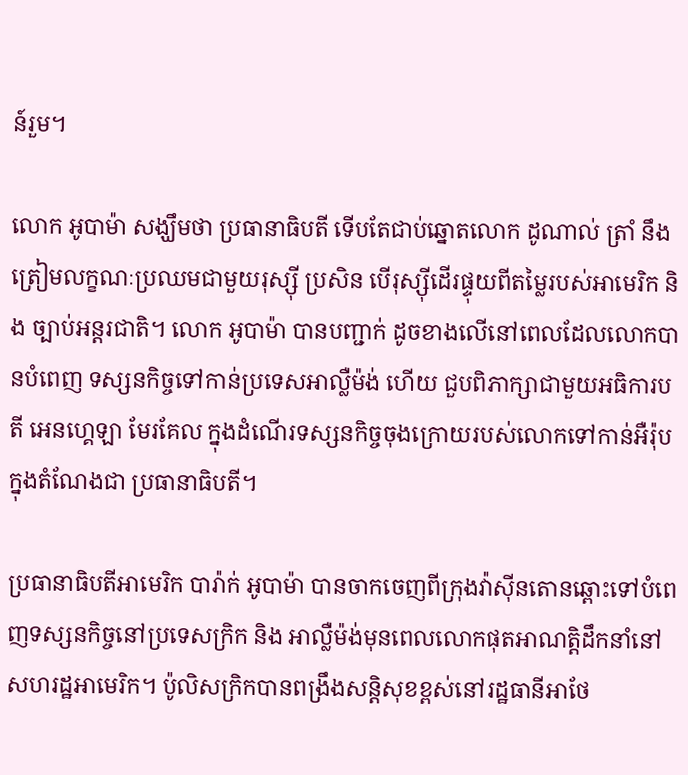ន៍រួម។

លោក អូបាម៉ា សង្ឃឹមថា ប្រធានាធិបតី ទើបតែជាប់ឆ្នោតលោក ដូណាល់ ត្រាំ នឹងត្រៀមលក្ខណៈប្រឈមជាមួយរុស្ស៊ី ប្រសិន បើរុស្ស៊ីដើរផ្ទុយពីតម្លៃរបស់អាមេរិក និង ច្បាប់អន្តរជាតិ។ លោក អូបាម៉ា បានបញ្ជាក់ ដូចខាងលើនៅពេលដែលលោកបានបំពេញ ទស្សនកិច្ចទៅកាន់ប្រទេសអាល្លឺម៉ង់ ហើយ ជួបពិភាក្សាជាមួយអធិការបតី អេនហ្គេឡា មែរគែល ក្នុងដំណើរទស្សនកិច្ចចុងក្រោយរបស់លោកទៅកាន់អឺរ៉ុបក្នុងតំណែងជា ប្រធានាធិបតី។

ប្រធានាធិបតីអាមេរិក បារ៉ាក់ អូបាម៉ា បានចាកចេញពីក្រុងវ៉ាស៊ីនតោនឆ្ពោះទៅបំពេញទស្សនកិច្ចនៅប្រទេសក្រិក និង អាល្លឺម៉ង់មុនពេលលោកផុតអាណត្តិដឹកនាំនៅសហរដ្ឋអាមេរិក។ ប៉ូលិសក្រិកបានពង្រឹងសន្តិសុខខ្ពស់នៅរដ្ឋធានីអាថែ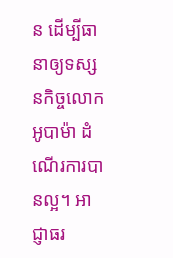ន ដើម្បីធានាឲ្យទស្សនកិច្ចលោក អូបាម៉ា ដំណើរការបានល្អ។ អាជ្ញាធរ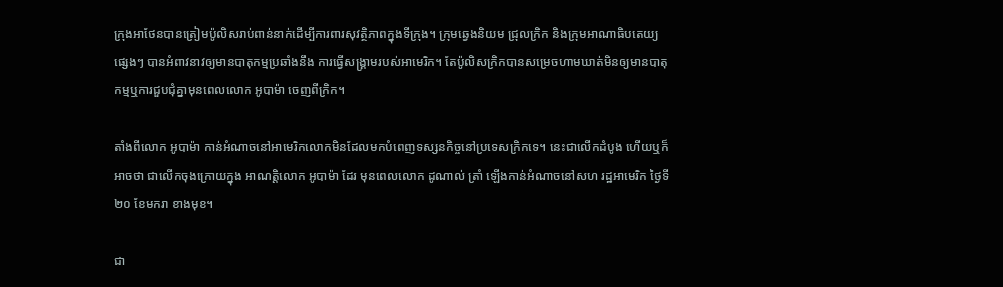ក្រុងអាថែនបានត្រៀមប៉ូលិសរាប់ពាន់នាក់ដើម្បីការពារសុវត្ថិភាពក្នុងទីក្រុង។ ក្រុមឆ្វេងនិយម ជ្រុលក្រិក និងក្រុមអាណាធិបតេយ្យផ្សេងៗ បានអំពាវនាវឲ្យមានបាតុកម្មប្រឆាំងនឹង ការធ្វើសង្គ្រាមរបស់អាមេរិក។ តែប៉ូលិសក្រិកបានសម្រេចហាមឃាត់មិនឲ្យមានបាតុ កម្មឬការជួបជុំគ្នាមុនពេលលោក អូបាម៉ា ចេញពីក្រិក។

តាំងពីលោក អូបាម៉ា កាន់អំណាចនៅអាមេរិកលោកមិនដែលមកបំពេញទស្សនកិច្ចនៅប្រទេសក្រិកទេ។ នេះជាលើកដំបូង ហើយឬក៏អាចថា ជាលើកចុងក្រោយក្នុង អាណត្តិលោក អូបាម៉ា ដែរ មុនពេលលោក ដូណាល់ ត្រាំ ឡើងកាន់អំណាចនៅសហ រដ្ឋអាមេរិក ថ្ងៃទី២០ ខែមករា ខាងមុខ។

ជា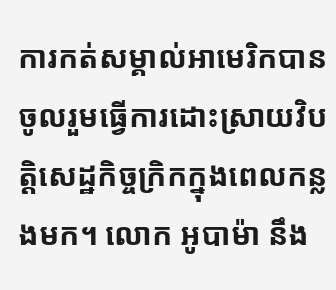ការកត់សម្គាល់អាមេរិកបានចូលរួមធ្វើការដោះស្រាយវិបត្តិសេដ្ឋកិច្ចក្រិកក្នុងពេលកន្លងមក។ លោក អូបាម៉ា នឹង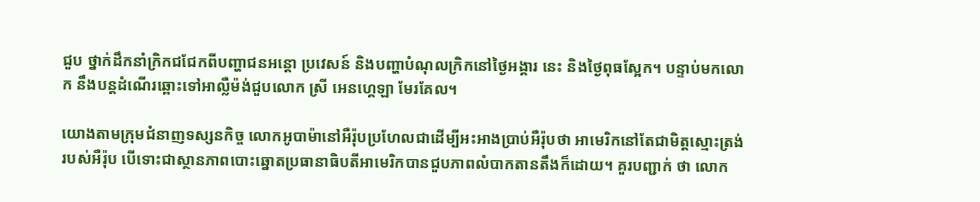ជួប ថ្នាក់ដឹកនាំក្រិកជជែកពីបញ្ហាជនអន្តោ ប្រវេសន៍ និងបញ្ហាបំណុលក្រិកនៅថ្ងៃអង្គារ នេះ និងថ្ងៃពុធស្អែក។ បន្ទាប់មកលោក នឹងបន្តដំណើរឆ្ពោះទៅអាល្លឺម៉ង់ជួបលោក ស្រី អេនហ្គេឡា មែរគែល។

យោងតាមក្រុមជំនាញទស្សនកិច្ច លោកអូបាម៉ានៅអឺរ៉ុបប្រហែលជាដើម្បីអះអាងប្រាប់អឺរ៉ុបថា អាមេរិកនៅតែជាមិត្តស្មោះត្រង់របស់អឺរ៉ុប បើទោះជាស្ថានភាពបោះឆ្នោតប្រធានាធិបតីអាមេរិកបានជួបភាពលំបាកតានតឹងក៏ដោយ។ គួរបញ្ជាក់ ថា លោក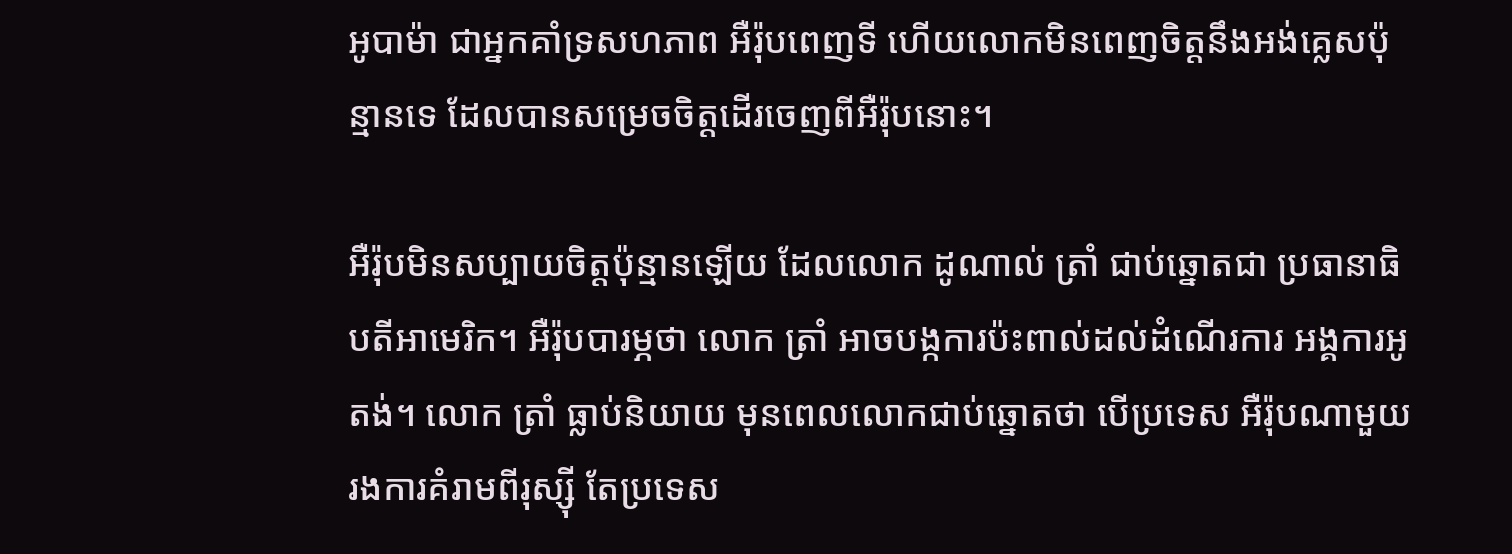អូបាម៉ា ជាអ្នកគាំទ្រសហភាព អឺរ៉ុបពេញទី ហើយលោកមិនពេញចិត្តនឹងអង់គ្លេសប៉ុន្មានទេ ដែលបានសម្រេចចិត្តដើរចេញពីអឺរ៉ុបនោះ។

អឺរ៉ុបមិនសប្បាយចិត្តប៉ុន្មានឡើយ ដែលលោក ដូណាល់ ត្រាំ ជាប់ឆ្នោតជា ប្រធានាធិបតីអាមេរិក។ អឺរ៉ុបបារម្ភថា លោក ត្រាំ អាចបង្កការប៉ះពាល់ដល់ដំណើរការ អង្គការអូតង់។ លោក ត្រាំ ធ្លាប់និយាយ មុនពេលលោកជាប់ឆ្នោតថា បើប្រទេស អឺរ៉ុបណាមួយរងការគំរាមពីរុស្ស៊ី តែប្រទេស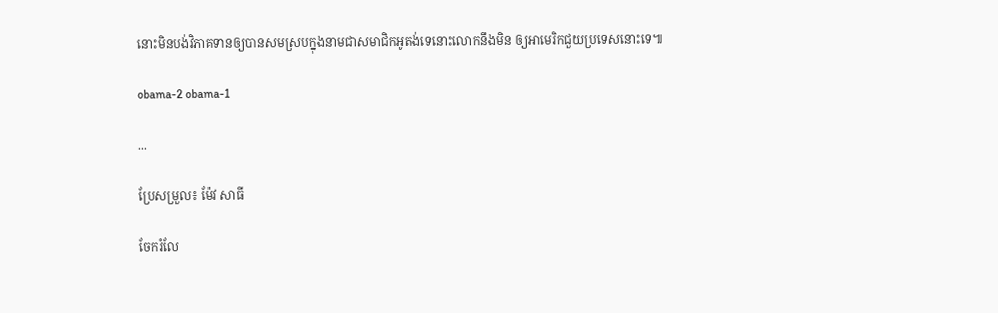នោះមិនបង់វិភាគទានឲ្យបានសមស្របក្នុងនាមជាសមាជិកអូតង់ទេនោះលោកនឹងមិន ឲ្យអាមេរិកជួយប្រទេសនោះទេ៕

obama-2 obama-1

...

ប្រែសម្រួល៖ ម៉ែវ សាធី

ចែករំលែ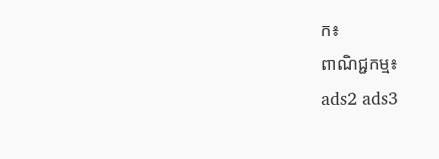ក៖
ពាណិជ្ជកម្ម៖
ads2 ads3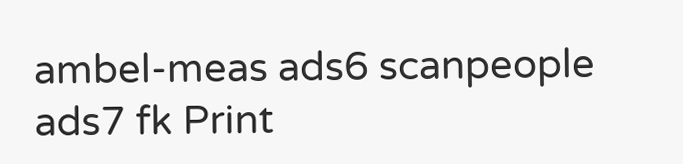ambel-meas ads6 scanpeople ads7 fk Print